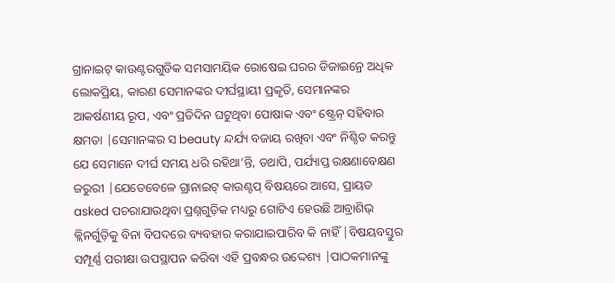ଗ୍ରାନାଇଟ୍ କାଉଣ୍ଟରଗୁଡିକ ସମସାମୟିକ ରୋଷେଇ ଘରର ଡିଜାଇନ୍ରେ ଅଧିକ ଲୋକପ୍ରିୟ, କାରଣ ସେମାନଙ୍କର ଦୀର୍ଘସ୍ଥାୟୀ ପ୍ରକୃତି, ସେମାନଙ୍କର ଆକର୍ଷଣୀୟ ରୂପ, ଏବଂ ପ୍ରତିଦିନ ଘଟୁଥିବା ପୋଷାକ ଏବଂ ଷ୍ଟ୍ରେନ୍ ସହିବାର କ୍ଷମତା |ସେମାନଙ୍କର ସ beauty ନ୍ଦର୍ଯ୍ୟ ବଜାୟ ରଖିବା ଏବଂ ନିଶ୍ଚିତ କରନ୍ତୁ ଯେ ସେମାନେ ଦୀର୍ଘ ସମୟ ଧରି ରହିଥା’ନ୍ତି, ତଥାପି, ପର୍ଯ୍ୟାପ୍ତ ରକ୍ଷଣାବେକ୍ଷଣ ଜରୁରୀ |ଯେତେବେଳେ ଗ୍ରାନାଇଟ୍ କାଉଣ୍ଟପ୍ ବିଷୟରେ ଆସେ, ପ୍ରାୟତ asked ପଚରାଯାଉଥିବା ପ୍ରଶ୍ନଗୁଡ଼ିକ ମଧ୍ୟରୁ ଗୋଟିଏ ହେଉଛି ଆବ୍ରାଶିଭ୍ କ୍ଲିନର୍ଗୁଡ଼ିକୁ ବିନା ବିପଦରେ ବ୍ୟବହାର କରାଯାଇପାରିବ କି ନାହିଁ |ବିଷୟବସ୍ତୁର ସମ୍ପୂର୍ଣ୍ଣ ପରୀକ୍ଷା ଉପସ୍ଥାପନ କରିବା ଏହି ପ୍ରବନ୍ଧର ଉଦ୍ଦେଶ୍ୟ |ପାଠକମାନଙ୍କୁ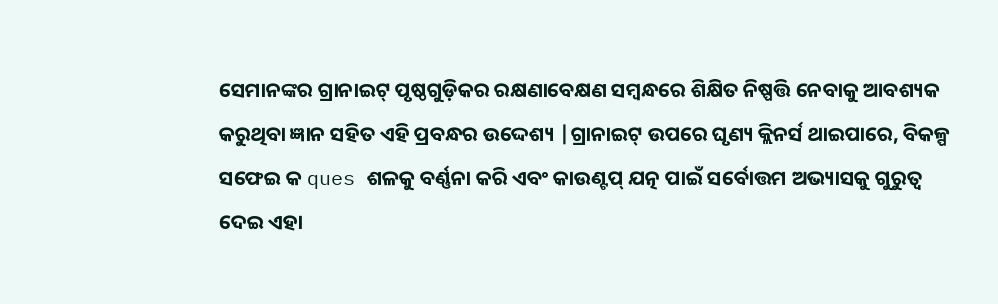ସେମାନଙ୍କର ଗ୍ରାନାଇଟ୍ ପୃଷ୍ଠଗୁଡ଼ିକର ରକ୍ଷଣାବେକ୍ଷଣ ସମ୍ବନ୍ଧରେ ଶିକ୍ଷିତ ନିଷ୍ପତ୍ତି ନେବାକୁ ଆବଶ୍ୟକ କରୁଥିବା ଜ୍ଞାନ ସହିତ ଏହି ପ୍ରବନ୍ଧର ଉଦ୍ଦେଶ୍ୟ |ଗ୍ରାନାଇଟ୍ ଉପରେ ଘୃଣ୍ୟ କ୍ଲିନର୍ସ ଥାଇପାରେ, ବିକଳ୍ପ ସଫେଇ କ ques ଶଳକୁ ବର୍ଣ୍ଣନା କରି ଏବଂ କାଉଣ୍ଟପ୍ ଯତ୍ନ ପାଇଁ ସର୍ବୋତ୍ତମ ଅଭ୍ୟାସକୁ ଗୁରୁତ୍ୱ ଦେଇ ଏହା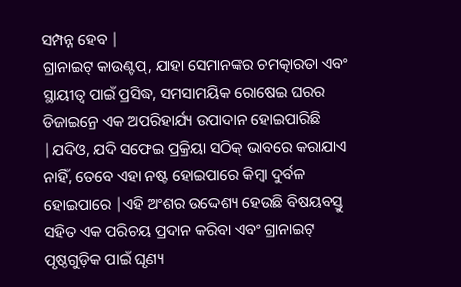ସମ୍ପନ୍ନ ହେବ |
ଗ୍ରାନାଇଟ୍ କାଉଣ୍ଟପ୍, ଯାହା ସେମାନଙ୍କର ଚମତ୍କାରତା ଏବଂ ସ୍ଥାୟୀତ୍ୱ ପାଇଁ ପ୍ରସିଦ୍ଧ, ସମସାମୟିକ ରୋଷେଇ ଘରର ଡିଜାଇନ୍ରେ ଏକ ଅପରିହାର୍ଯ୍ୟ ଉପାଦାନ ହୋଇପାରିଛି |ଯଦିଓ, ଯଦି ସଫେଇ ପ୍ରକ୍ରିୟା ସଠିକ୍ ଭାବରେ କରାଯାଏ ନାହିଁ, ତେବେ ଏହା ନଷ୍ଟ ହୋଇପାରେ କିମ୍ବା ଦୁର୍ବଳ ହୋଇପାରେ |ଏହି ଅଂଶର ଉଦ୍ଦେଶ୍ୟ ହେଉଛି ବିଷୟବସ୍ତୁ ସହିତ ଏକ ପରିଚୟ ପ୍ରଦାନ କରିବା ଏବଂ ଗ୍ରାନାଇଟ୍ ପୃଷ୍ଠଗୁଡ଼ିକ ପାଇଁ ଘୃଣ୍ୟ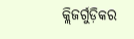କ୍ଲିଜର୍ଗୁଡ଼ିକର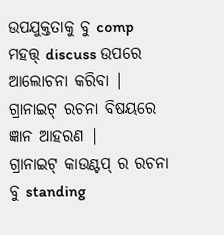ଉପଯୁକ୍ତତାକୁ ବୁ comp ମହତ୍ତ୍ discuss ଉପରେ ଆଲୋଚନା କରିବା |
ଗ୍ରାନାଇଟ୍ ରଚନା ବିଷୟରେ ଜ୍ଞାନ ଆହରଣ |
ଗ୍ରାନାଇଟ୍ କାଉଣ୍ଟପ୍ ର ରଚନା ବୁ standing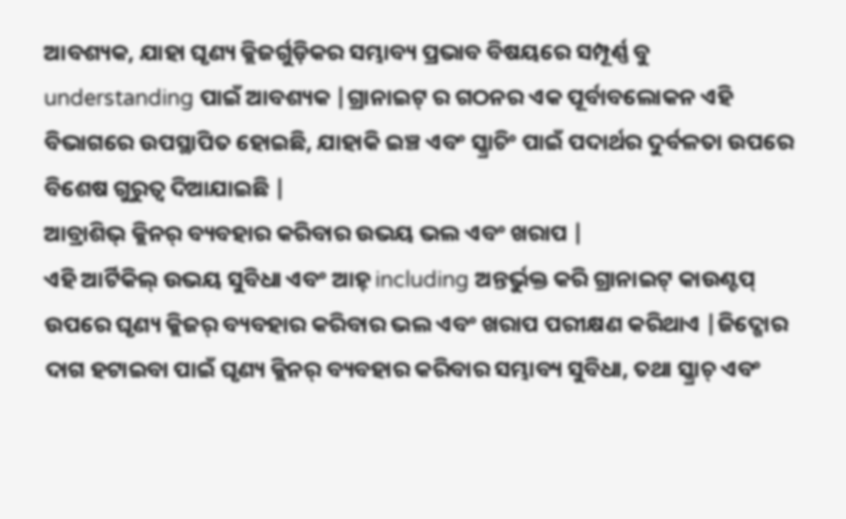ଆବଶ୍ୟକ, ଯାହା ଘୃଣ୍ୟ କ୍ଲିଜର୍ଗୁଡ଼ିକର ସମ୍ଭାବ୍ୟ ପ୍ରଭାବ ବିଷୟରେ ସମ୍ପୂର୍ଣ୍ଣ ବୁ understanding ପାଇଁ ଆବଶ୍ୟକ |ଗ୍ରାନାଇଟ୍ ର ଗଠନର ଏକ ପୂର୍ବାବଲୋକନ ଏହି ବିଭାଗରେ ଉପସ୍ଥାପିତ ହୋଇଛି, ଯାହାକି ଇଞ୍ଚ ଏବଂ ସ୍କ୍ରାଚିଂ ପାଇଁ ପଦାର୍ଥର ଦୁର୍ବଳତା ଉପରେ ବିଶେଷ ଗୁରୁତ୍ୱ ଦିଆଯାଇଛି |
ଆବ୍ରାଶିଭ୍ କ୍ଲିନର୍ ବ୍ୟବହାର କରିବାର ଉଭୟ ଭଲ ଏବଂ ଖରାପ |
ଏହି ଆର୍ଟିକିଲ୍ ଉଭୟ ସୁବିଧା ଏବଂ ଆହ୍ including ଅନ୍ତର୍ଭୁକ୍ତ କରି ଗ୍ରାନାଇଟ୍ କାଉଣ୍ଟପ୍ ଉପରେ ଘୃଣ୍ୟ କ୍ଲିଜର୍ ବ୍ୟବହାର କରିବାର ଭଲ ଏବଂ ଖରାପ ପରୀକ୍ଷଣ କରିଥାଏ |ଜିଦ୍ଖୋର ଦାଗ ହଟାଇବା ପାଇଁ ଘୃଣ୍ୟ କ୍ଲିନର୍ ବ୍ୟବହାର କରିବାର ସମ୍ଭାବ୍ୟ ସୁବିଧା, ତଥା ସ୍କ୍ରାଚ୍ ଏବଂ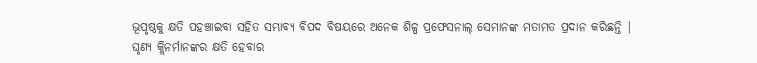ଭୂପୃଷ୍ଠକୁ କ୍ଷତି ପହଞ୍ଚାଇବା ସହିତ ସମ୍ଭାବ୍ୟ ବିପଦ ବିଷୟରେ ଅନେକ ଶିଳ୍ପ ପ୍ରଫେସନାଲ୍ ସେମାନଙ୍କ ମତାମତ ପ୍ରଦାନ କରିଛନ୍ତି |
ଘୃଣ୍ୟ କ୍ଲିନର୍ମାନଙ୍କର କ୍ଷତି ହେବାର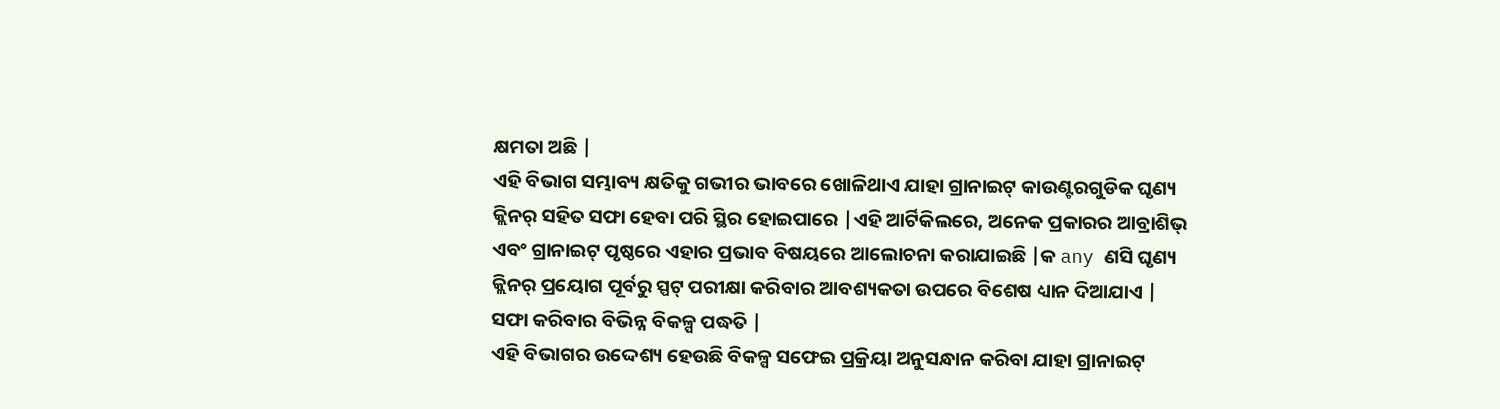କ୍ଷମତା ଅଛି |
ଏହି ବିଭାଗ ସମ୍ଭାବ୍ୟ କ୍ଷତିକୁ ଗଭୀର ଭାବରେ ଖୋଳିଥାଏ ଯାହା ଗ୍ରାନାଇଟ୍ କାଉଣ୍ଟରଗୁଡିକ ଘୃଣ୍ୟ କ୍ଲିନର୍ ସହିତ ସଫା ହେବା ପରି ସ୍ଥିର ହୋଇପାରେ |ଏହି ଆର୍ଟିକିଲରେ, ଅନେକ ପ୍ରକାରର ଆବ୍ରାଶିଭ୍ ଏବଂ ଗ୍ରାନାଇଟ୍ ପୃଷ୍ଠରେ ଏହାର ପ୍ରଭାବ ବିଷୟରେ ଆଲୋଚନା କରାଯାଇଛି |କ any ଣସି ଘୃଣ୍ୟ କ୍ଲିନର୍ ପ୍ରୟୋଗ ପୂର୍ବରୁ ସ୍ପଟ୍ ପରୀକ୍ଷା କରିବାର ଆବଶ୍ୟକତା ଉପରେ ବିଶେଷ ଧ୍ୟାନ ଦିଆଯାଏ |
ସଫା କରିବାର ବିଭିନ୍ନ ବିକଳ୍ପ ପଦ୍ଧତି |
ଏହି ବିଭାଗର ଉଦ୍ଦେଶ୍ୟ ହେଉଛି ବିକଳ୍ପ ସଫେଇ ପ୍ରକ୍ରିୟା ଅନୁସନ୍ଧାନ କରିବା ଯାହା ଗ୍ରାନାଇଟ୍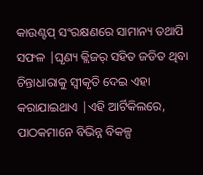କାଉଣ୍ଟପ୍ ସଂରକ୍ଷଣରେ ସାମାନ୍ୟ ତଥାପି ସଫଳ |ଘୃଣ୍ୟ କ୍ଲିଜର୍ ସହିତ ଜଡିତ ଥିବା ଚିନ୍ତାଧାରାକୁ ସ୍ୱୀକୃତି ଦେଇ ଏହା କରାଯାଇଥାଏ |ଏହି ଆର୍ଟିକିଲରେ, ପାଠକମାନେ ବିଭିନ୍ନ ବିକଳ୍ପ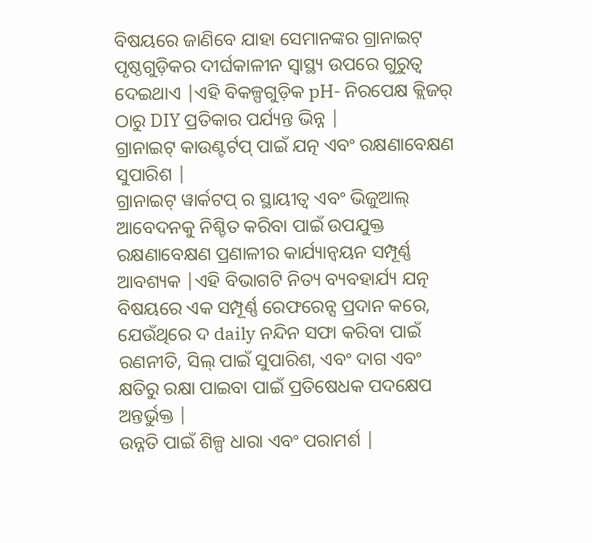ବିଷୟରେ ଜାଣିବେ ଯାହା ସେମାନଙ୍କର ଗ୍ରାନାଇଟ୍ ପୃଷ୍ଠଗୁଡ଼ିକର ଦୀର୍ଘକାଳୀନ ସ୍ୱାସ୍ଥ୍ୟ ଉପରେ ଗୁରୁତ୍ୱ ଦେଇଥାଏ |ଏହି ବିକଳ୍ପଗୁଡ଼ିକ pH- ନିରପେକ୍ଷ କ୍ଲିଜର୍ ଠାରୁ DIY ପ୍ରତିକାର ପର୍ଯ୍ୟନ୍ତ ଭିନ୍ନ |
ଗ୍ରାନାଇଟ୍ କାଉଣ୍ଟର୍ଟପ୍ ପାଇଁ ଯତ୍ନ ଏବଂ ରକ୍ଷଣାବେକ୍ଷଣ ସୁପାରିଶ |
ଗ୍ରାନାଇଟ୍ ୱାର୍କଟପ୍ ର ସ୍ଥାୟୀତ୍ୱ ଏବଂ ଭିଜୁଆଲ୍ ଆବେଦନକୁ ନିଶ୍ଚିତ କରିବା ପାଇଁ ଉପଯୁକ୍ତ ରକ୍ଷଣାବେକ୍ଷଣ ପ୍ରଣାଳୀର କାର୍ଯ୍ୟାନ୍ୱୟନ ସମ୍ପୂର୍ଣ୍ଣ ଆବଶ୍ୟକ |ଏହି ବିଭାଗଟି ନିତ୍ୟ ବ୍ୟବହାର୍ଯ୍ୟ ଯତ୍ନ ବିଷୟରେ ଏକ ସମ୍ପୂର୍ଣ୍ଣ ରେଫରେନ୍ସ ପ୍ରଦାନ କରେ, ଯେଉଁଥିରେ ଦ daily ନନ୍ଦିନ ସଫା କରିବା ପାଇଁ ରଣନୀତି, ସିଲ୍ ପାଇଁ ସୁପାରିଶ, ଏବଂ ଦାଗ ଏବଂ କ୍ଷତିରୁ ରକ୍ଷା ପାଇବା ପାଇଁ ପ୍ରତିଷେଧକ ପଦକ୍ଷେପ ଅନ୍ତର୍ଭୁକ୍ତ |
ଉନ୍ନତି ପାଇଁ ଶିଳ୍ପ ଧାରା ଏବଂ ପରାମର୍ଶ |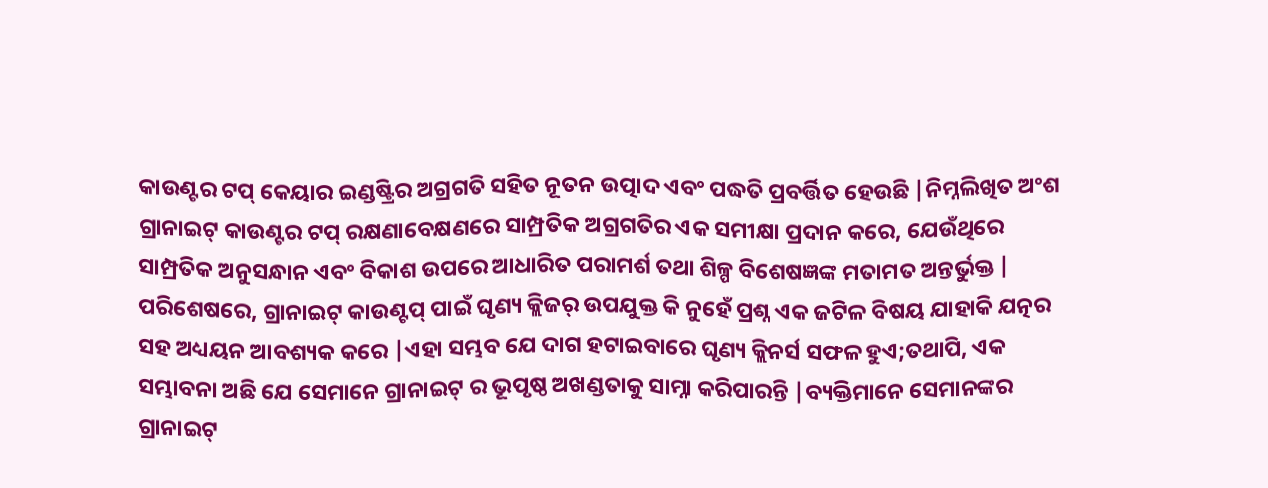କାଉଣ୍ଟର ଟପ୍ କେୟାର ଇଣ୍ଡଷ୍ଟ୍ରିର ଅଗ୍ରଗତି ସହିତ ନୂତନ ଉତ୍ପାଦ ଏବଂ ପଦ୍ଧତି ପ୍ରବର୍ତ୍ତିତ ହେଉଛି |ନିମ୍ନଲିଖିତ ଅଂଶ ଗ୍ରାନାଇଟ୍ କାଉଣ୍ଟର ଟପ୍ ରକ୍ଷଣାବେକ୍ଷଣରେ ସାମ୍ପ୍ରତିକ ଅଗ୍ରଗତିର ଏକ ସମୀକ୍ଷା ପ୍ରଦାନ କରେ, ଯେଉଁଥିରେ ସାମ୍ପ୍ରତିକ ଅନୁସନ୍ଧାନ ଏବଂ ବିକାଶ ଉପରେ ଆଧାରିତ ପରାମର୍ଶ ତଥା ଶିଳ୍ପ ବିଶେଷଜ୍ଞଙ୍କ ମତାମତ ଅନ୍ତର୍ଭୁକ୍ତ |
ପରିଶେଷରେ, ଗ୍ରାନାଇଟ୍ କାଉଣ୍ଟପ୍ ପାଇଁ ଘୃଣ୍ୟ କ୍ଲିଜର୍ ଉପଯୁକ୍ତ କି ନୁହେଁ ପ୍ରଶ୍ନ ଏକ ଜଟିଳ ବିଷୟ ଯାହାକି ଯତ୍ନର ସହ ଅଧ୍ୟୟନ ଆବଶ୍ୟକ କରେ |ଏହା ସମ୍ଭବ ଯେ ଦାଗ ହଟାଇବାରେ ଘୃଣ୍ୟ କ୍ଲିନର୍ସ ସଫଳ ହୁଏ;ତଥାପି, ଏକ ସମ୍ଭାବନା ଅଛି ଯେ ସେମାନେ ଗ୍ରାନାଇଟ୍ ର ଭୂପୃଷ୍ଠ ଅଖଣ୍ଡତାକୁ ସାମ୍ନା କରିପାରନ୍ତି |ବ୍ୟକ୍ତିମାନେ ସେମାନଙ୍କର ଗ୍ରାନାଇଟ୍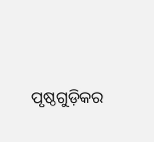ପୃଷ୍ଠଗୁଡ଼ିକର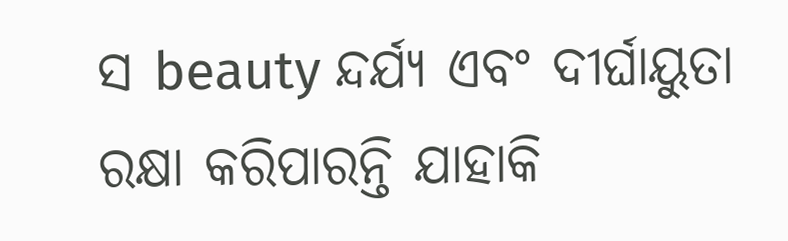ସ beauty ନ୍ଦର୍ଯ୍ୟ ଏବଂ ଦୀର୍ଘାୟୁତା ରକ୍ଷା କରିପାରନ୍ତି ଯାହାକି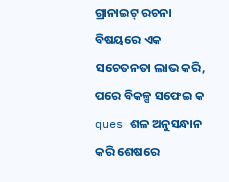ଗ୍ରାନାଇଟ୍ ରଚନା ବିଷୟରେ ଏକ ସଚେତନତା ଲାଭ କରି, ପରେ ବିକଳ୍ପ ସଫେଇ କ ques ଶଳ ଅନୁସନ୍ଧାନ କରି ଶେଷରେ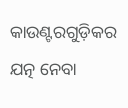କାଉଣ୍ଟରଗୁଡ଼ିକର ଯତ୍ନ ନେବା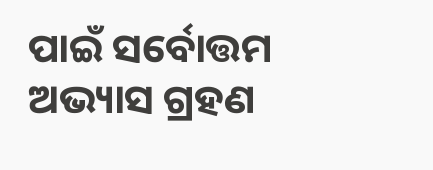ପାଇଁ ସର୍ବୋତ୍ତମ ଅଭ୍ୟାସ ଗ୍ରହଣ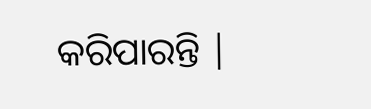କରିପାରନ୍ତି |